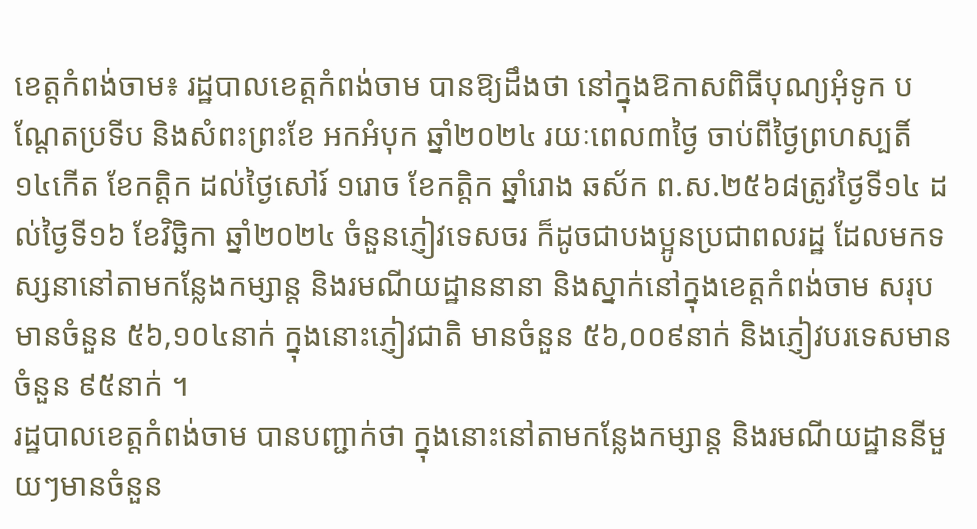ខេត្តកំពង់ចាម៖ រដ្ឋបាលខេត្ដកំពង់ចាម បានឱ្យដឹងថា នៅក្នុងឱកាសពិធីបុណ្យអុំទូក បណ្ដែតប្រទីប និងសំពះព្រះខែ អកអំបុក ឆ្នាំ២០២៤ រយៈពេល៣ថ្ងៃ ចាប់ពីថ្ងៃព្រហស្បតិ៍ ១៤កេីត ខែកត្តិក ដល់ថ្ងៃសៅរ៍ ១រោច ខែកត្តិក ឆ្នាំរោង ឆស័ក ព.ស.២៥៦៨ត្រូវថ្ងៃទី១៤ ដល់ថ្ងៃទី១៦ ខែវិច្ឆិកា ឆ្នាំ២០២៤ ចំនួនភ្ញៀវទេសចរ ក៏ដូចជាបងប្អូនប្រជាពលរដ្ឋ ដែលមកទស្សនានៅតាមកន្លែងកម្សាន្ត និងរមណីយដ្ឋាននានា និងស្នាក់នៅក្នុងខេត្តកំពង់ចាម សរុបមានចំនួន ៥៦,១០៤នាក់ ក្នុងនោះភ្ញៀវជាតិ មានចំនួន ៥៦,០០៩នាក់ និងភ្ញៀវបរទេសមានចំនួន ៩៥នាក់ ។
រដ្ឋបាលខេត្តកំពង់ចាម បានបញ្ជាក់ថា ក្នុងនោះនៅតាមកន្លែងកម្សាន្ត និងរមណីយដ្ឋាននីមួយៗមានចំនួន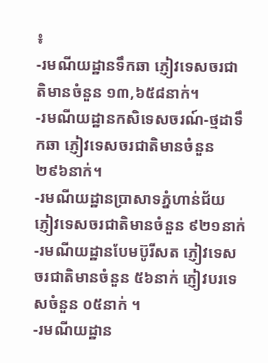៖
-រមណីយដ្ឋានទឹកឆា ភ្ញៀវទេសចរជាតិមានចំនួន ១៣,៦៥៨នាក់។
-រមណីយដ្ឋានកសិទេសចរណ៍-ថ្មដាទឹកឆា ភ្ញៀវទេសចរជាតិមានចំនួន ២៩៦នាក់។
-រមណីយដ្ឋានប្រាសាទភ្នំហាន់ជ័យ ភ្ញៀវទេសចរជាតិមានចំនួន ៩២១នាក់
-រមណីយដ្ឋានបែមប៊ូរីសត ភ្ញៀវទេសចរជាតិមានចំនួន ៥៦នាក់ ភ្ញៀវបរទេសចំនួន ០៥នាក់ ។
-រមណីយដ្ឋាន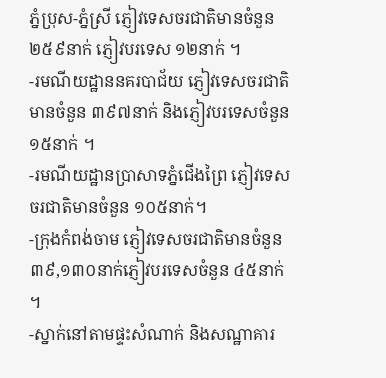ភ្នំប្រុស-ភ្នំស្រី ភ្ញៀវទេសចរជាតិមានចំនួន ២៥៩នាក់ ភ្ញៀវបរទេស ១២នាក់ ។
-រមណីយដ្ឋាននគរបាជ័យ ភ្ញៀវទេសចរជាតិមានចំនួន ៣៩៧នាក់ និងភ្ញៀវបរទេសចំនួន ១៥នាក់ ។
-រមណីយដ្ឋានប្រាសាទភ្នំជើងព្រៃ ភ្ញៀវទេសចរជាតិមានចំនួន ១០៥នាក់។
-ក្រុងកំពង់ចាម ភ្ញៀវទេសចរជាតិមានចំនួន ៣៩,១៣០នាក់ភ្ញៀវបរទេសចំនួន ៤៥នាក់ ។
-ស្នាក់នៅតាមផ្ទះសំណាក់ និងសណ្ឋាគារ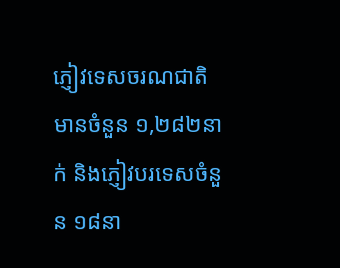ភ្ញៀវទេសចរណជាតិមានចំនួន ១,២៨២នាក់ និងភ្ញៀវបរទេសចំនួន ១៨នា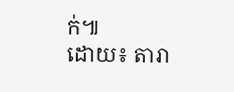ក់៕
ដោយ៖ តារា